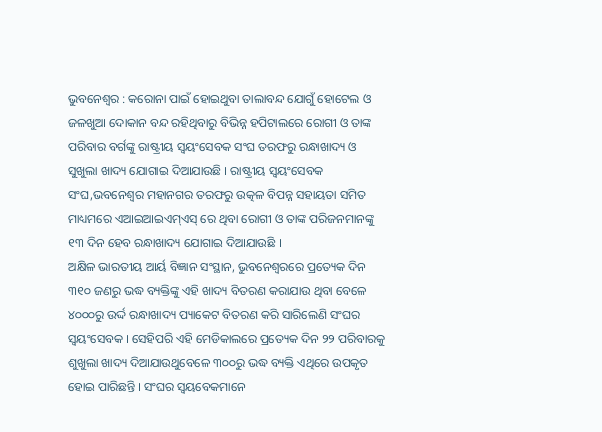ଭୁବନେଶ୍ବର : କରୋନା ପାଇଁ ହୋଇଥୁବା ତାଲାବନ୍ଦ ଯୋଗୁଁ ହୋଟେଲ ଓ ଜଳଖୁଆ ଦୋକାନ ବନ୍ଦ ରହିଥିବାରୁ ବିଭିନ୍ନ ହପିଟାଲରେ ରୋଗୀ ଓ ତାଙ୍କ ପରିବାର ବର୍ଗଙ୍କୁ ରାଷ୍ଟ୍ରୀୟ ସ୍ବୟଂସେବକ ସଂଘ ତରଫରୁ ରନ୍ଧାଖାଦ୍ୟ ଓ ସୁଖୁଲା ଖାଦ୍ୟ ଯୋଗାଇ ଦିଆଯାଉଛି । ରାଷ୍ଟ୍ରୀୟ ସ୍ୱୟଂସେବକ ସଂଘ,ଭବନେଶ୍ୱର ମହାନଗର ତରଫରୁ ଉତ୍କଳ ବିପନ୍ନ ସହାୟତା ସମିତ ମାଧ୍ୟମରେ ଏଆଇଆଇଏମ୍ଏସ୍ ରେ ଥିବା ରୋଗୀ ଓ ତାଙ୍କ ପରିଜନମାନଙ୍କୁ ୧୩ ଦିନ ହେବ ରନ୍ଧାଖାଦ୍ୟ ଯୋଗାଇ ଦିଆଯାଉଛି ।
ଅକ୍ଷିଳ ଭାରତୀୟ ଆର୍ୟ ବିଜ୍ଞାନ ସଂସ୍ଥାନ, ଭୁବନେଶ୍ବରରେ ପ୍ରତ୍ୟେକ ଦିନ ୩୧୦ ଜଣରୁ ଭଦ୍ଧ ବ୍ୟକ୍ତିଙ୍କୁ ଏହି ଖାଦ୍ୟ ବିତରଣ କରାଯାଉ ଥିବା ବେଳେ ୪୦୦୦ରୁ ଉର୍ଦ୍ଦ ରନ୍ଧାଖାଦ୍ୟ ପ୍ୟାକେଟ ବିତରଣ କରି ସାରିଲେଣି ସଂଘର ସ୍ବୟଂସେବକ । ସେହିପରି ଏହି ମେଡିକାଲରେ ପ୍ରତ୍ୟେକ ଦିନ ୨୨ ପରିବାରକୁ ଶୁଖୁଲା ଖାଦ୍ୟ ଦିଆଯାଉଥୁବେଳେ ୩୦୦ରୁ ଭଦ୍ଧ ବ୍ୟକ୍ତି ଏଥିରେ ଉପକୃତ ହୋଇ ପାରିଛନ୍ତି । ସଂଘର ସ୍ୱୟବେକମାନେ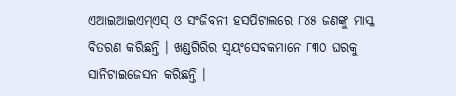ଏଆଇଆଇଏମ୍ଏସ୍ ଓ ସଂଜିବନୀ ହସପିଟାଲରେ ୮୪୫ ଜଣଙ୍କୁ ମାସ୍କ ବିତରଣ କରିଛନ୍ତି । ଖଣ୍ଡଗିରିର ସ୍ୱୟଂସେବକମାନେ ୮୩୦ ଘରକୁ ସାନିଟାଇଜେସନ କରିଛନ୍ତି ।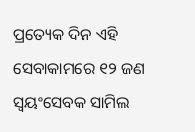ପ୍ରତ୍ୟେକ ଦିନ ଏହି ସେବାକାମରେ ୧୨ ଜଣ ସ୍ବୟଂସେବକ ସାମିଲ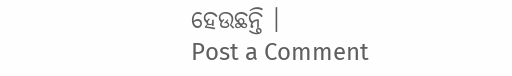ହେଉଛନ୍ତି ।
Post a Comment